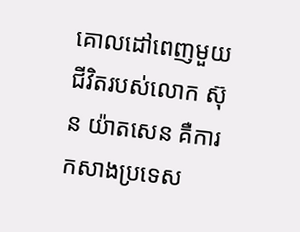គោលដៅពេញមួយជីវិតរបស់លោក ស៊ុន យ៉ាតសេន គឺការកសាងប្រទេស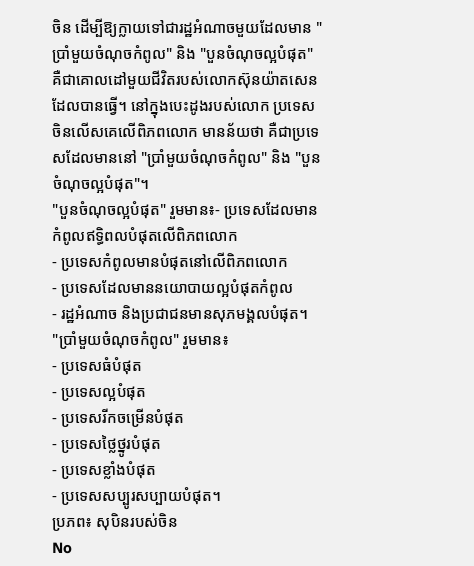ចិន ដើម្បីឱ្យក្លាយទៅជារដ្ឋអំណាចមួយដែលមាន "ប្រាំមួយចំណុចកំពូល" និង "បួនចំណុចល្អបំផុត" គឺជាគោលដៅមួយជីវិតរបស់លោកស៊ុនយ៉ាតសេនដែលបានធ្វើ។ នៅក្នុងបេះដូងរបស់លោក ប្រទេសចិនលើសគេលើពិភពលោក មានន័យថា គឺជាប្រទេសដែលមាននៅ "ប្រាំមួយចំណុចកំពូល" និង "បួនចំណុចល្អបំផុត"។
"បួនចំណុចល្អបំផុត" រួមមាន៖- ប្រទេសដែលមានកំពូលឥទ្ធិពលបំផុតលើពិភពលោក
- ប្រទេសកំពូលមានបំផុតនៅលើពិភពលោក
- ប្រទេសដែលមាននយោបាយល្អបំផុតកំពូល
- រដ្ឋអំណាច និងប្រជាជនមានសុភមង្គលបំផុត។
"ប្រាំមួយចំណុចកំពូល" រួមមាន៖
- ប្រទេសធំបំផុត
- ប្រទេសល្អបំផុត
- ប្រទេសរីកចម្រើនបំផុត
- ប្រទេសថ្លៃថ្នូរបំផុត
- ប្រទេសខ្លាំងបំផុត
- ប្រទេសសប្បូរសប្បាយបំផុត។
ប្រភព៖ សុបិនរបស់ចិន
No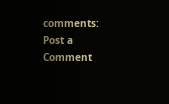comments:
Post a Comment